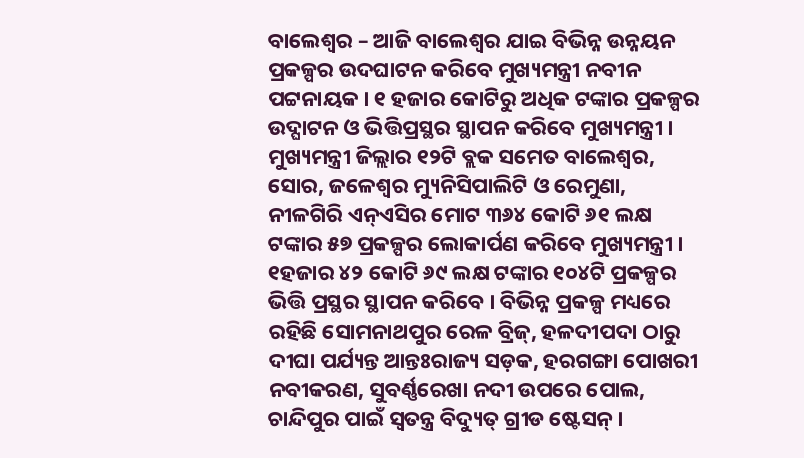ବାଲେଶ୍ବର – ଆଜି ବାଲେଶ୍ବର ଯାଇ ବିଭିନ୍ନ ଉନ୍ନୟନ ପ୍ରକଳ୍ପର ଉଦଘାଟନ କରିବେ ମୁଖ୍ୟମନ୍ତ୍ରୀ ନବୀନ ପଟ୍ଟନାୟକ । ୧ ହଜାର କୋଟିରୁ ଅଧିକ ଟଙ୍କାର ପ୍ରକଳ୍ପର ଉଦ୍ଘାଟନ ଓ ଭିତ୍ତିପ୍ରସ୍ଥର ସ୍ଥାପନ କରିବେ ମୁଖ୍ୟମନ୍ତ୍ରୀ । ମୁଖ୍ୟମନ୍ତ୍ରୀ ଜିଲ୍ଲାର ୧୨ଟି ବ୍ଲକ ସମେତ ବାଲେଶ୍ବର, ସୋର, ଜଳେଶ୍ବର ମ୍ୟୁନିସିପାଲିଟି ଓ ରେମୁଣା, ନୀଳଗିରି ଏନ୍ଏସିର ମୋଟ ୩୬୪ କୋଟି ୬୧ ଲକ୍ଷ ଟଙ୍କାର ୫୭ ପ୍ରକଳ୍ପର ଲୋକାର୍ପଣ କରିବେ ମୁଖ୍ୟମନ୍ତ୍ରୀ । ୧ହଜାର ୪୨ କୋଟି ୬୯ ଲକ୍ଷ ଟଙ୍କାର ୧୦୪ଟି ପ୍ରକଳ୍ପର ଭିତ୍ତି ପ୍ରସ୍ଥର ସ୍ଥାପନ କରିବେ । ବିଭିନ୍ନ ପ୍ରକଳ୍ପ ମଧ୍ୟରେ ରହିଛି ସୋମନାଥପୁର ରେଳ ବ୍ରିଜ୍, ହଳଦୀପଦା ଠାରୁ ଦୀଘା ପର୍ଯ୍ୟନ୍ତ ଆନ୍ତଃରାଜ୍ୟ ସଡ଼କ, ହରଗଙ୍ଗା ପୋଖରୀ ନବୀକରଣ, ସୁବର୍ଣ୍ଣରେଖା ନଦୀ ଉପରେ ପୋଲ, ଚାନ୍ଦିପୁର ପାଇଁ ସ୍ବତନ୍ତ୍ର ବିଦ୍ୟୁତ୍ ଗ୍ରୀଡ ଷ୍ଟେସନ୍ ।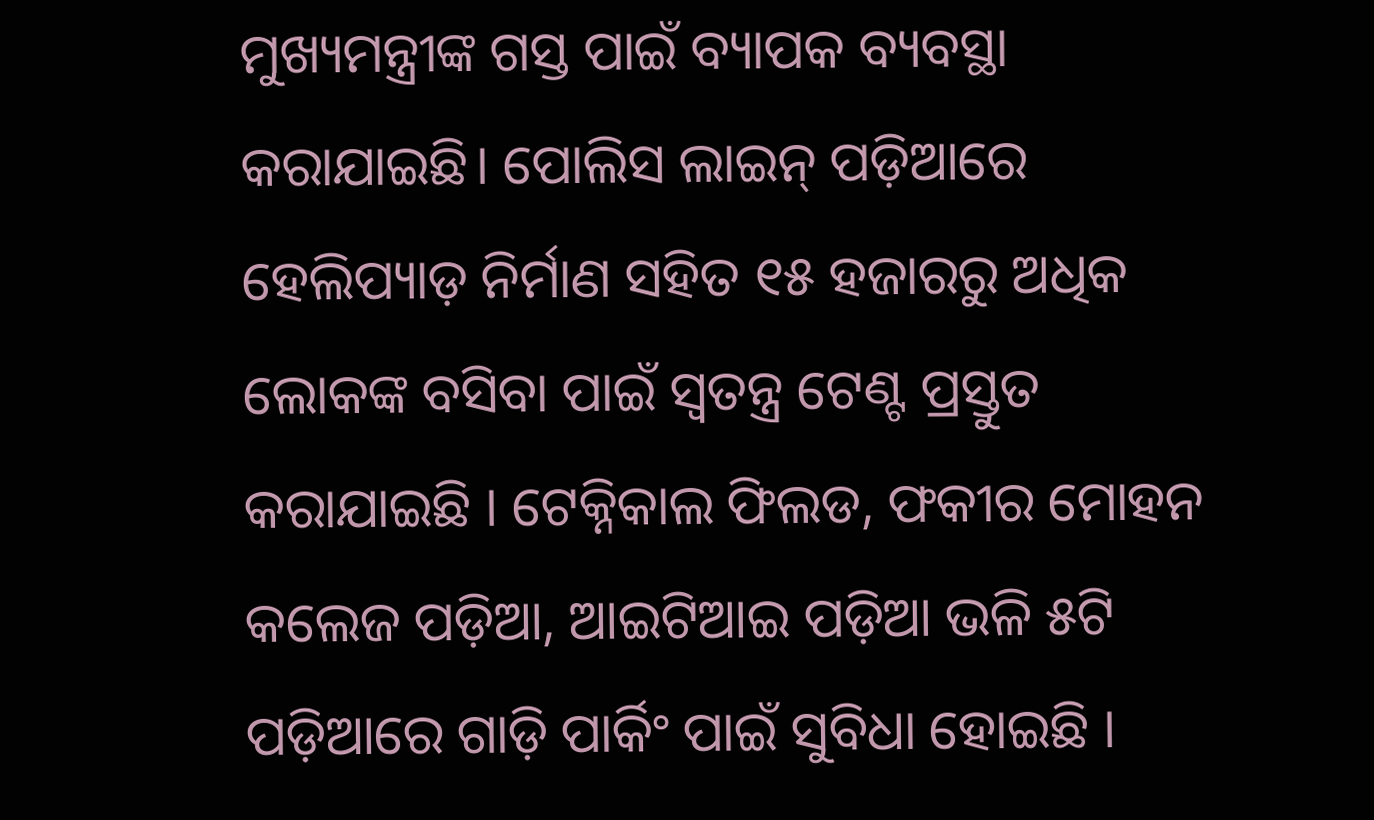ମୁଖ୍ୟମନ୍ତ୍ରୀଙ୍କ ଗସ୍ତ ପାଇଁ ବ୍ୟାପକ ବ୍ୟବସ୍ଥା କରାଯାଇଛି। ପୋଲିସ ଲାଇନ୍ ପଡ଼ିଆରେ ହେଲିପ୍ୟାଡ଼ ନିର୍ମାଣ ସହିତ ୧୫ ହଜାରରୁ ଅଧିକ ଲୋକଙ୍କ ବସିବା ପାଇଁ ସ୍ବତନ୍ତ୍ର ଟେଣ୍ଟ ପ୍ରସ୍ତୁତ କରାଯାଇଛି । ଟେକ୍ନିକାଲ ଫିଲଡ, ଫକୀର ମୋହନ କଲେଜ ପଡ଼ିଆ, ଆଇଟିଆଇ ପଡ଼ିଆ ଭଳି ୫ଟି ପଡ଼ିଆରେ ଗାଡ଼ି ପାର୍କିଂ ପାଇଁ ସୁବିଧା ହୋଇଛି ।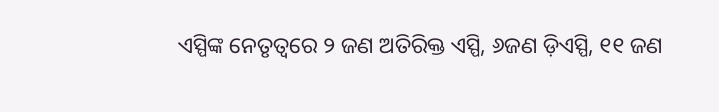ଏସ୍ପିଙ୍କ ନେତୃତ୍ବରେ ୨ ଜଣ ଅତିରିକ୍ତ ଏସ୍ପି, ୬ଜଣ ଡ଼ିଏସ୍ପି, ୧୧ ଜଣ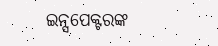ଇନ୍ସପେକ୍ଟରଙ୍କ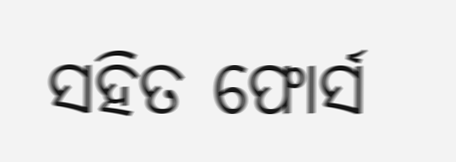ସହିତ ଫୋର୍ସ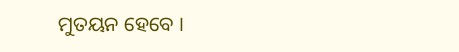ମୁତୟନ ହେବେ ।